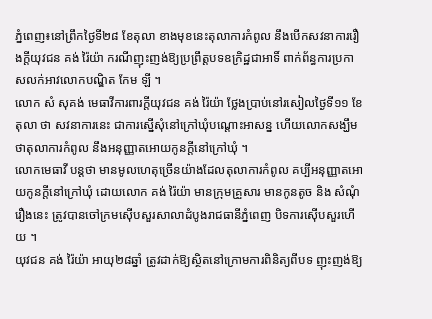ភ្នំពេញ៖នៅព្រឹកថ្ងៃទី២៨ ខែតុលា ខាងមុខនេះតុលាការកំពូល នឹងបេីកសវនាការរឿងក្តីយុវជន គង់ រ៉ៃយ៉ា ករណីញុះញង់ឱ្យប្រព្រឹត្តបទឧក្រិដ្ឋជាអាទិ៍ ពាក់ព័ន្ធការប្រកាសលក់អាវលោកបណ្ឌិត កែម ឡី ។
លោក សំ សុគង់ មេធាវីការពារក្តីយុវជន គង់ រ៉ៃយ៉ា ថ្លែងប្រាប់នៅរសៀលថ្ងៃទី១១ ខែតុលា ថា សវនាការនេះ ជាការស្នេីសុំនៅក្រៅឃុំបណ្តោះអាសន្ន ហេីយលោកសង្ឃឹមថាតុលាការកំពូល នឹងអនុញ្ញាតអោយកូនក្តីនៅក្រៅឃុំ ។
លោកមេធាវី បន្តថា មានមូលហេតុច្រេីនយ៉ាងដែលតុលាការកំពូល គប្បីអនុញ្ញាតអោយកូនក្តីនៅក្រៅឃុំ ដោយលោក គង់ រ៉ៃយ៉ា មានក្រុមគ្រួសារ មានកូនតូច និង សំណុំរឿងនេះ ត្រូវបានចៅក្រមស៊េីបសួរសាលាដំបូងរាជធានីភ្នំពេញ បិទការស៊េីបសួរហេីយ ។
យុវជន គង់ រ៉ៃយ៉ា អាយុ២៨ឆ្នាំ ត្រូវដាក់ឱ្យស្ថិតនៅក្រោមការពិនិត្យពីបទ ញុះញង់ឱ្យ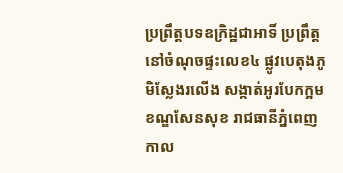ប្រព្រឹត្តបទឧក្រិដ្ឋជាអាទិ៍ ប្រព្រឹត្តនៅចំណុចផ្ទះលេខ៤ ផ្លូវបេតុងភូមិស្លែងរលើង សង្កាត់អូរបែកក្អម ខណ្ឌសែនសុខ រាជធានីភ្នំពេញ កាល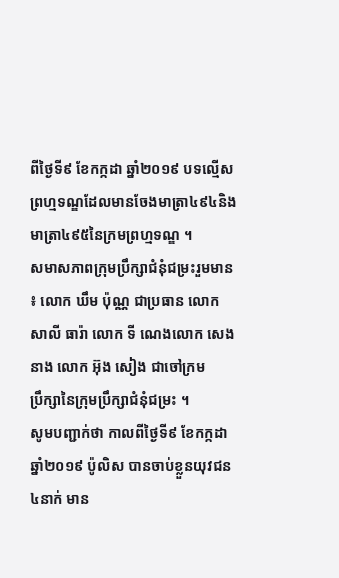ពីថ្ងៃទី៩ ខែកក្កដា ឆ្នាំ២០១៩ បទល្មើសព្រហ្មទណ្ឌដែលមានចែងមាត្រា៤៩៤និងមាត្រា៤៩៥នៃក្រមព្រហ្មទណ្ឌ ។
សមាសភាពក្រុមប្រឹក្សាជំនុំជម្រះរួមមាន ៖ លោក ឃឹម ប៉ុណ្ណ ជាប្រធាន លោក សាលី ធារ៉ា លោក ទី ណេងលោក សេង នាង លោក អ៊ុង សៀង ជាចៅក្រម
ប្រឹក្សានៃក្រុមប្រឹក្សាជំនុំជម្រះ ។
សូមបញ្ជាក់ថា កាលពីថ្ងៃទី៩ ខែកក្កដា ឆ្នាំ២០១៩ ប៉ូលិស បានចាប់ខ្លួនយុវជន៤នាក់ មាន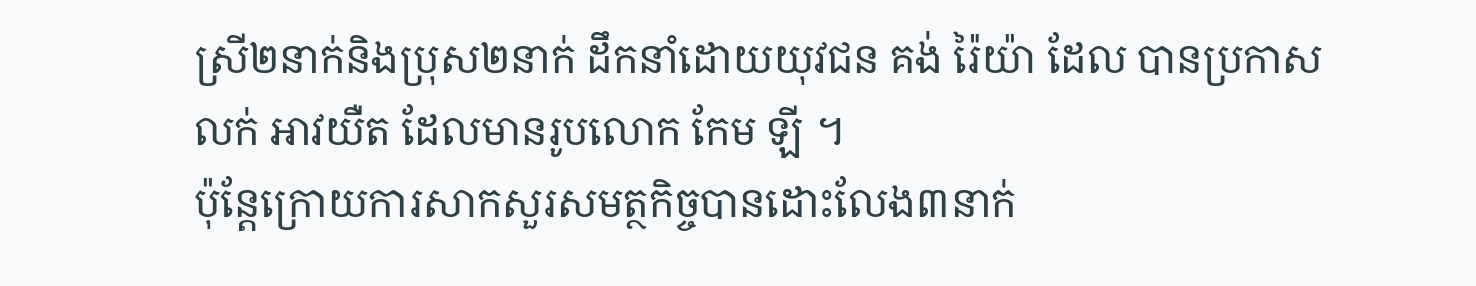ស្រី២នាក់និងប្រុស២នាក់ ដឹកនាំដោយយុវជន គង់ រ៉ៃយ៉ា ដែល បានប្រកាសលក់ អាវយឺត ដែលមានរូបលោក កែម ឡី ។
ប៉ុន្តែក្រោយការសាកសួរសមត្ថកិច្ចបានដោះលែង៣នាក់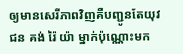ឲ្យមានសេរីភាពវិញគឺបញ្ជូនតែយុវជន គង់ រ៉ៃ យ៉ា ម្នាក់ប៉ុណ្ណោះមក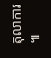តុលាការ ៕